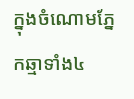ក្នុងចំណោមភ្នែកឆ្មាទាំង៤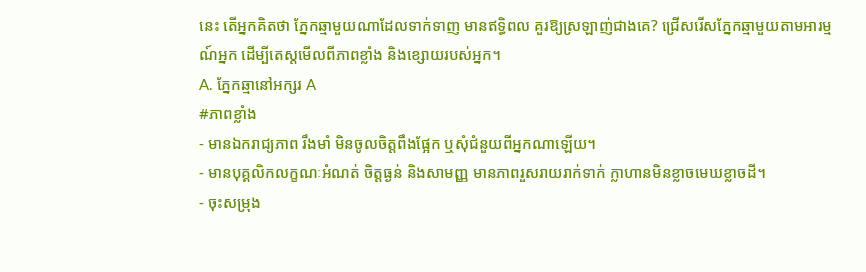នេះ តើអ្នកគិតថា ភ្នែកឆ្មាមួយណាដែលទាក់ទាញ មានឥទ្ធិពល គួរឱ្យស្រឡាញ់ជាងគេ? ជ្រើសរើសភ្នែកឆ្មាមួយតាមអារម្មណ៍អ្នក ដើម្បីតេស្តមើលពីភាពខ្លាំង និងខ្សោយរបស់អ្នក។
A. ភ្នែកឆ្មានៅអក្សរ A
#ភាពខ្លាំង
- មានឯករាជ្យភាព រឹងមាំ មិនចូលចិត្តពឹងផ្អែក ឬសុំជំនួយពីអ្នកណាឡើយ។
- មានបុគ្គលិកលក្ខណៈអំណត់ ចិត្តធ្ងន់ និងសាមញ្ញ មានភាពរួសរាយរាក់ទាក់ ក្លាហានមិនខ្លាចមេឃខ្លាចដី។
- ចុះសម្រុង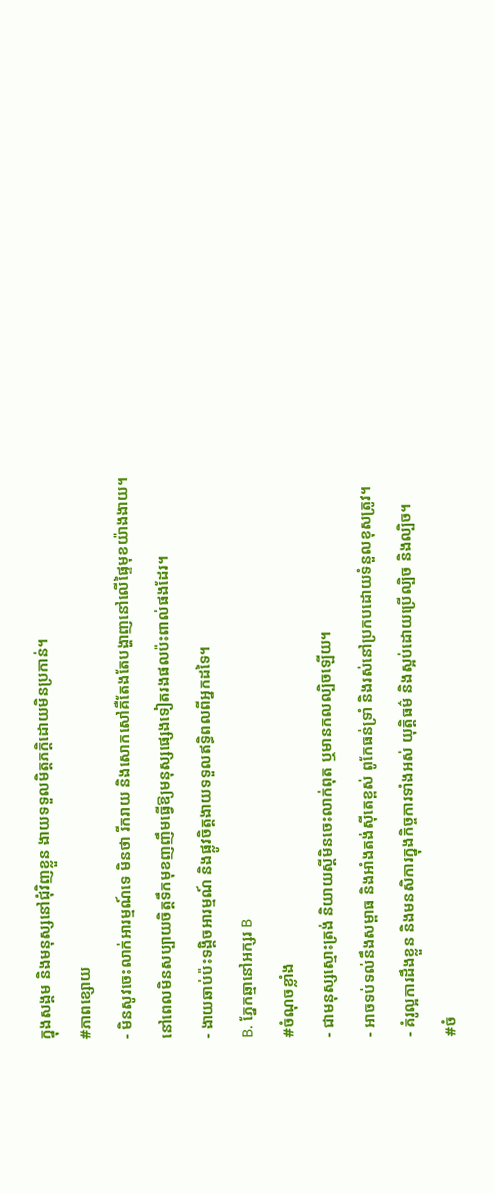ក្នុងសង្គម និងមនុស្សនៅជុំវិញខ្លួន ងាយទទួលមិត្តភក្តិដោយមិនប្រកាន់។
#ភាពខ្សោយ
- មិនសូវចេះលាក់អារម្មណ៍ទេ មិនថា រីករាយ និងសោកសៅគឺតែងតែបង្ហាញនៅលើផ្ទៃមុខយ៉ាងងាយ។ នៅពេលមិនសប្បាយចិត្តទឹកមុខញញឹមធ្វើឱ្យមនុស្សផ្សេងទៀតរងផលប៉ះពាល់ផងដែរ។
- ងាយឆាប់ប៉ះទង្គិចអារម្មណ៍ និងផ្លូវចិត្តងាយទទួលឥទ្ធិពលពីអ្នកដទៃ។
B. ភ្នែកឆ្មានៅអក្សរ B
#ចំណុចខ្លាំង
- ជាមនុស្សស្មោះត្រង់ និយាយស្ដីមិនចេះលាក់ពុត ឬមានកលល្បិចឡើយ។
- អាចទប់ទល់នឹងសម្ពាធ និងអាំងតង់ស៊ីតេខ្ពស់ ពូកែធន់ទ្រាំ និងរស់នៅប្រកបដោយទំនួលខុសត្រូវ។
- គំរូល្អការដឹងខ្លួន និងមនសិការក្នុងកិច្ចការទាំងអស់ យុត្តិធម៌ និងស្អប់ដោយប្រើល្បិច និងល្បិច។
#ចំ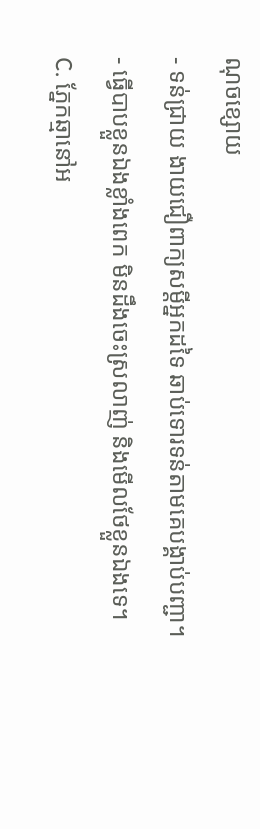ណុចខ្សោយ
- ទន់ជ្រាយ ងាយជឿពាក្យសម្ដីអ្នកដទៃ ឆាប់ទោរទន់តាមគេបង្គាប់បញ្ជា។
- ធ្វើបាបខ្លួនឯងខ្លាំងពេក មិនដឹងចេះស្រលាញ់ និងមើលថែខ្លួនឯងទេ។
C. ភ្នែកឆ្មានៅអ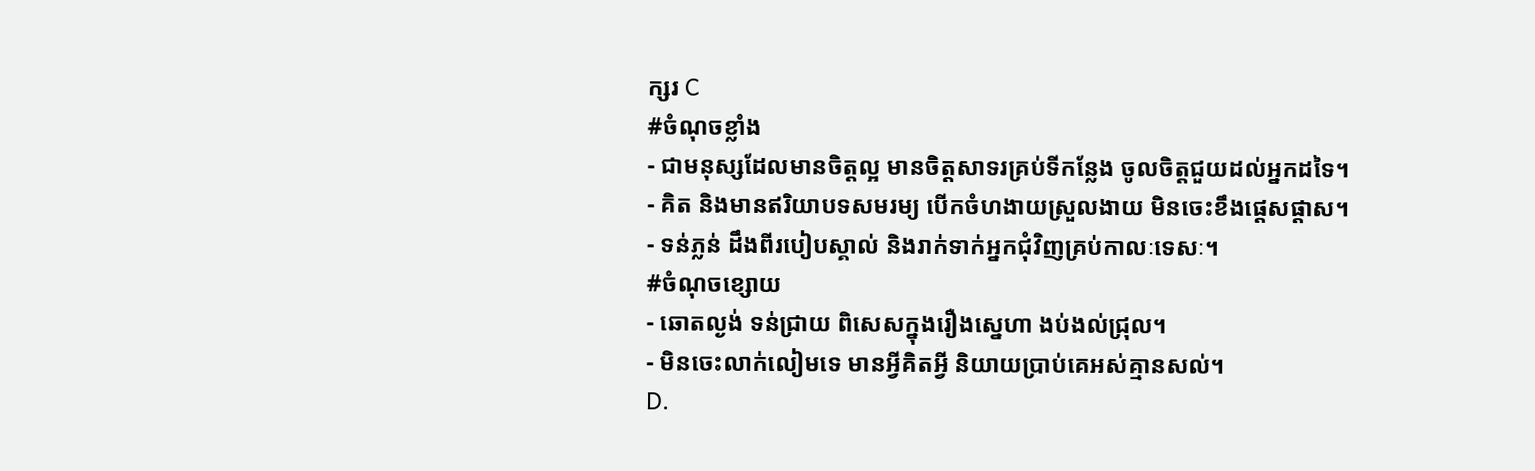ក្សរ C
#ចំណុចខ្លាំង
- ជាមនុស្សដែលមានចិត្តល្អ មានចិត្តសាទរគ្រប់ទីកន្លែង ចូលចិត្តជួយដល់អ្នកដទៃ។
- គិត និងមានឥរិយាបទសមរម្យ បើកចំហងាយស្រួលងាយ មិនចេះខឹងផ្ដេសផ្ដាស។
- ទន់ភ្លន់ ដឹងពីរបៀបស្គាល់ និងរាក់ទាក់អ្នកជុំវិញគ្រប់កាលៈទេសៈ។
#ចំណុចខ្សោយ
- ឆោតល្ងង់ ទន់ជ្រាយ ពិសេសក្នុងរឿងស្នេហា ងប់ងល់ជ្រុល។
- មិនចេះលាក់លៀមទេ មានអ្វីគិតអ្វី និយាយប្រាប់គេអស់គ្មានសល់។
D.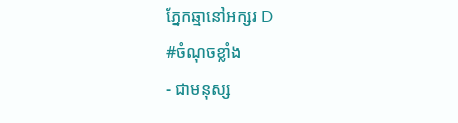ភ្នែកឆ្មានៅអក្សរ D
#ចំណុចខ្លាំង
- ជាមនុស្ស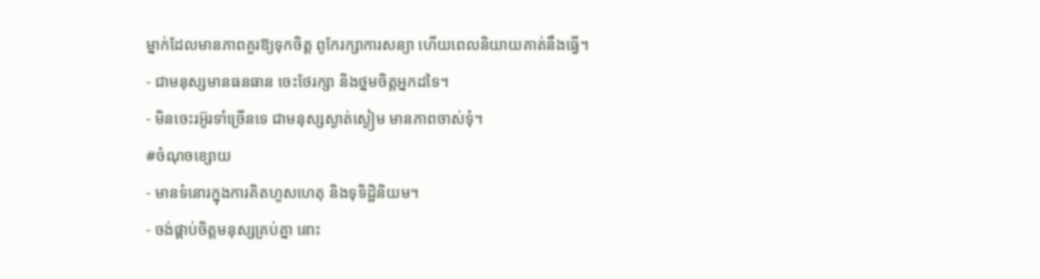ម្នាក់ដែលមានភាពគួរឱ្យទុកចិត្ត ពូកែរក្សាការសន្យា ហើយពេលនិយាយគាត់នឹងធ្វើ។
- ជាមនុស្សមានធនធាន ចេះថែរក្សា និងថ្នមចិត្តអ្នកដទៃ។
- មិនចេះរអ៊ូរទាំច្រើនទេ ជាមនុស្សស្ងាត់ស្ងៀម មានភាពចាស់ទុំ។
#ចំណុចខ្សោយ
- មានទំនោរក្នុងការគិតហួសហេតុ និងទុទិដ្ឋិនិយម។
- ចង់ផ្គាប់ចិត្តមនុស្សគ្រប់គ្នា នោះ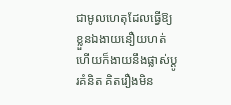ជាមូលហេតុដែលធ្វើឱ្យខ្លួនឯងាយនឿយហត់ ហើយក៏ងាយនឹងផ្លាស់ប្ដូរគំនិត គិតរឿងមិន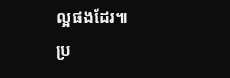ល្អផងដែរ៕
ប្រ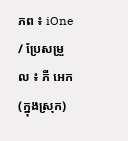ភព ៖ iOne / ប្រែសម្រួល ៖ ភី អេក (ក្នុងស្រុក)